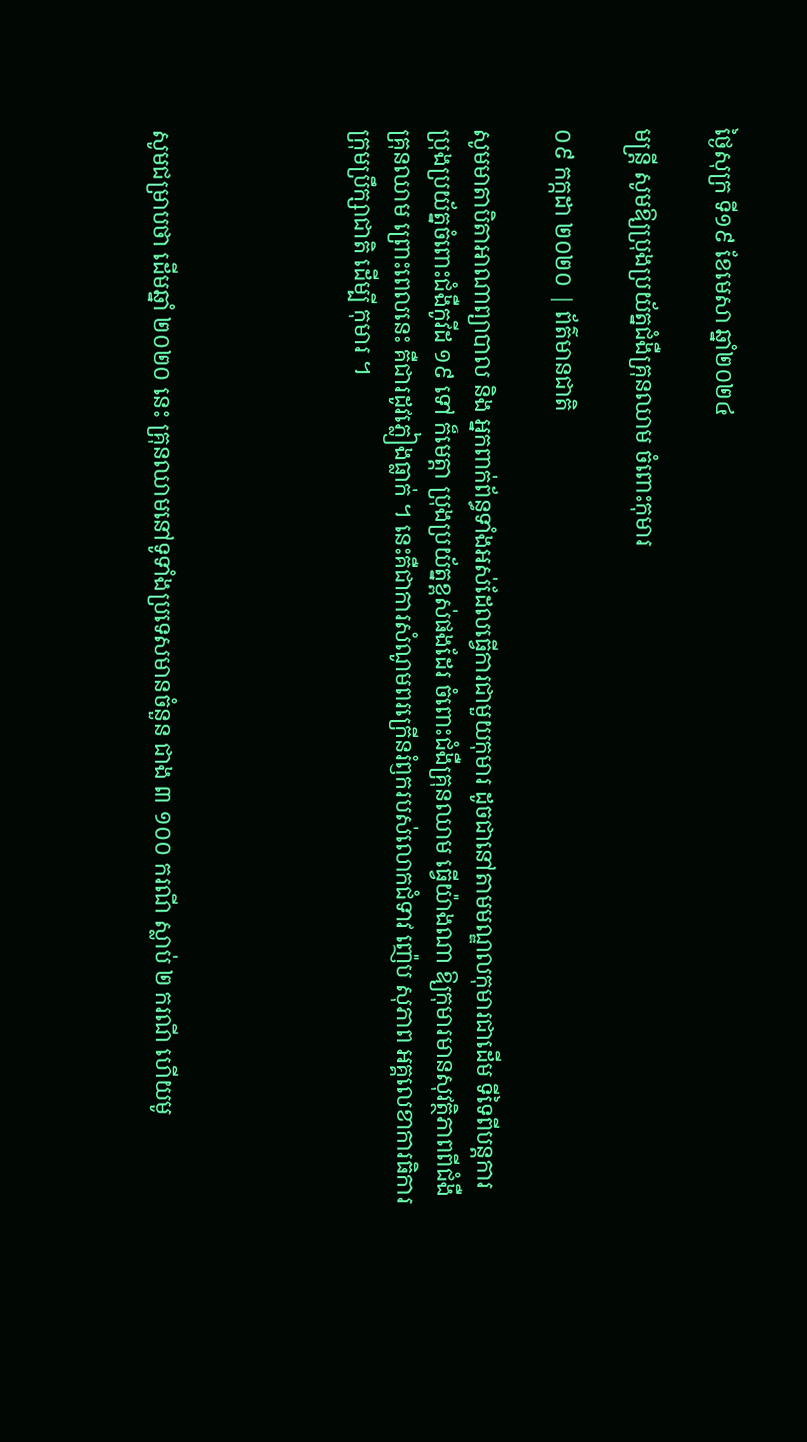ថ្ងៃសុក្រ ទី១៩ ខែមេសា ឆ្នាំ២០២៤

មន្រ្តី សូមឱ្យប្រុងប្រយ័ត្នជំងឺគ្រុនឈាម ចំពោះកុមារ

០៩ កក្កដា ២០២០ | ព័ត៌មានជាតិ

សូមមាតាបិតាអាណាព្យាបាល និង អ្នកពាក់ព័ន្ធទាំងអស់ដែលធ្វើការជាមួយកុមារ ដូចជានៅតាមមណ្ឌលកុមារជាដើម ទីទៃពីបន្តការប្រុងប្រយ័ត្នចំពោះជំងឺកូវីដ ១៩ ទៅ ក៏មេត្តា ប្រុងប្រយ័ត្នខ្ពស់ផងដែរ ចំពោះជំងឺគ្រុនឈាម ធ្វើយ៉ាងណា ឱ្យកុមារមានសុវត្ថិភាពពីជំងឺគ្រុនឈាម ព្រោះពេលនេះ គឺជារដូវភ្លៀងធ្លាក់ ។ នេះគឺជាការសំណូមពរក្រើនរំឭករបស់លោកជំទាវ ញ៉េប សុភាព អគ្គលេខាការធិការក្រុមប្រឹក្សាជាតិ ដើម្បី កុមារ ។




សូមជម្រាបថា ដើមឆ្នាំ ២០២០ នេះ គ្រុនឈាមនៅទូទាំងប្រទេសមានចំនួន ជាង ៣ ១០០ ករណី ស្លាប់ ២ ករណី ហើយមូ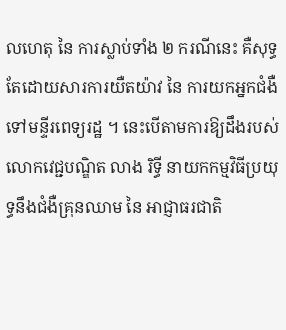លហេតុ នៃ ការស្លាប់ទាំង ២ ករណីនេះ គឺសុទ្ធតែដោយសារការយឺតយ៉ាវ នៃ ការយកអ្នកជំងឺទៅមន្ទីរពេទ្យរដ្ឋ ។ នេះបើតាមការឱ្យដឹងរបស់លោកវេជ្ជបណ្ឌិត លាង រិទ្ធី នាយកកម្មវិធីប្រយុទ្ធនឹងជំងឺគ្រុនឈាម នៃ អាជ្ញាធរជាតិ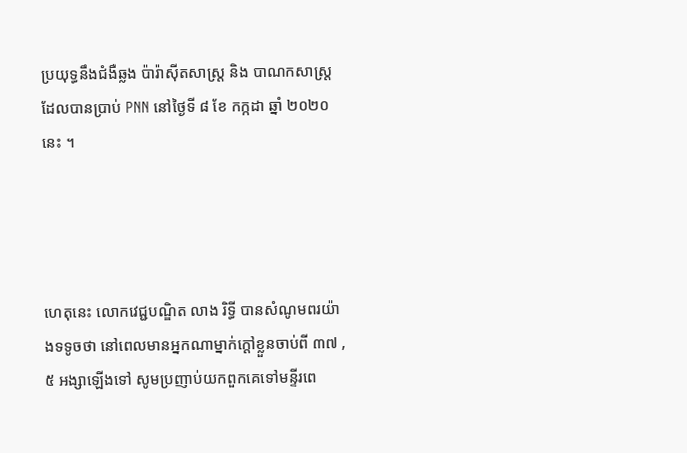ប្រយុទ្ធនឹងជំងឺឆ្លង ប៉ារ៉ាស៊ីតសាស្ត្រ និង បាណកសាស្ត្រ ដែលបានប្រាប់ PNN នៅថ្ងៃទី ៨ ខែ កក្កដា ឆ្នាំ ២០២០ នេះ ។




ហេតុនេះ លោកវេជ្ជបណ្ឌិត លាង រិទ្ធី បានសំណូមពរយ៉ាងទទូចថា នៅពេលមានអ្នកណាម្នាក់ក្តៅខ្លួនចាប់ពី ៣៧ , ៥ អង្សាឡើងទៅ សូមប្រញាប់យកពួកគេទៅមន្ទីរពេ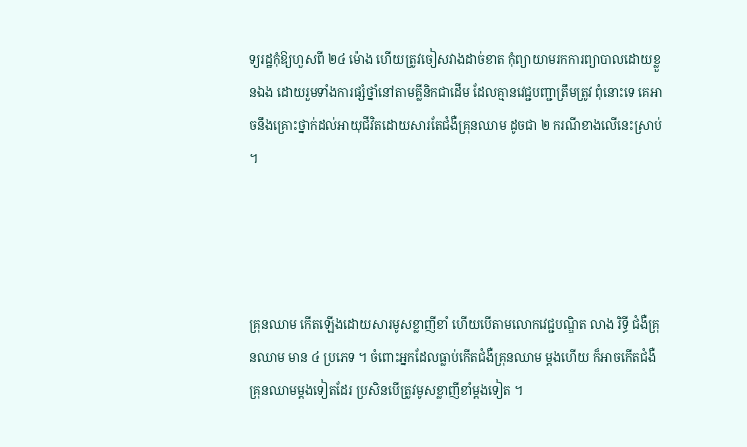ទ្យរដ្ឋកុំឱ្យហួសពី ២៤ ម៉ោង ហើយត្រូវចៀសវាងដាច់ខាត កុំព្យាយាមរកការព្យាបាលដោយខ្លួនឯង ដោយរួមទាំងការផ្សំថ្នាំនៅតាមគ្លីនិកជាដើម ដែលគ្មានវេជ្ជបញ្ជាត្រឹមត្រូវ ពុំនោះទេ គេអាចនឹងគ្រោះថ្នាក់ដល់អាយុជីវិតដោយសារតែជំងឺគ្រុនឈាម ដូចជា ២ ករណីខាងលើនេះស្រាប់ ។




គ្រុនឈាម កើតឡើងដោយសារមូសខ្លាញីខាំ ហើយបើតាមលោកវេជ្ជបណ្ឌិត លាង រិទ្ធី ជំងឺគ្រុនឈាម មាន ៤ ប្រភេទ ។ ចំពោះអ្នកដែលធ្លាប់កើតជំងឺគ្រុនឈាម ម្តងហើយ ក៏អាចកើតជំងឺគ្រុនឈាមម្តងទៀតដែរ ប្រសិនបើត្រូវមូសខ្លាញីខាំម្តងទៀត ។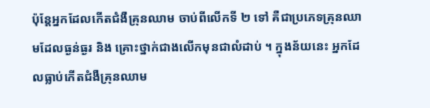ប៉ុន្តែអ្នកដែលកើតជំងឺគ្រុនឈាម ចាប់ពីលើកទី ២ ទៅ គឺជាប្រភេទគ្រុនឈាមដែលធ្ងន់ធ្ងរ និង គ្រោះថ្នាក់ជាងលើកមុនជាលំដាប់ ។ ក្នុងន័យនេះ អ្នកដែលធ្លាប់កើតជំងឺគ្រុនឈាម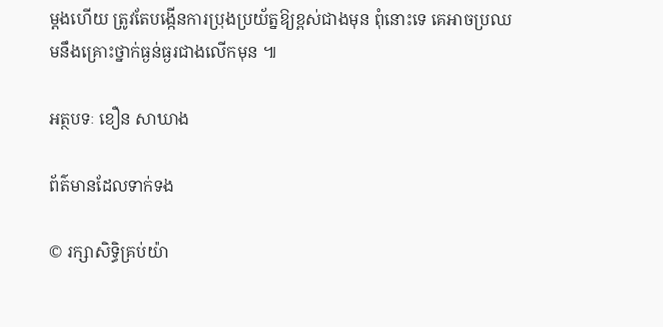ម្តងហើយ ត្រូវតែបង្កើនការប្រុងប្រយ័ត្នឱ្យខ្ពស់ជាងមុន ពុំនោះទេ គេអាចប្រឈមនឹងគ្រោះថ្នាក់ធ្ងន់ធ្ងរជាងលើកមុន ៕

អត្ថបទៈ ខឿន សាឃាង

ព័ត៌មានដែលទាក់ទង

© រក្សាសិទ្ធិគ្រប់យ៉ា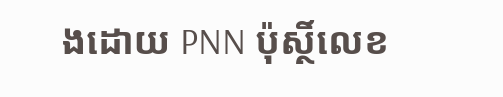ងដោយ PNN ប៉ុស្ថិ៍លេខ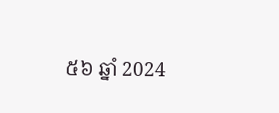៥៦ ឆ្នាំ 2024